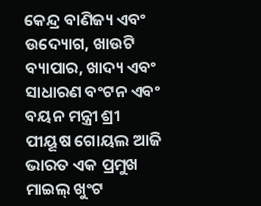କେନ୍ଦ୍ର ବାଣିଜ୍ୟ ଏବଂ ଉଦ୍ୟୋଗ, ଖାଉଟି ବ୍ୟାପାର, ଖାଦ୍ୟ ଏବଂ ସାଧାରଣ ବଂଟନ ଏବଂ ବୟନ ମନ୍ତ୍ରୀ ଶ୍ରୀ ପୀୟୂଷ ଗୋୟଲ ଆଜି ଭାରତ ଏକ ପ୍ରମୁଖ ମାଇଲ୍ ଖୁଂଟ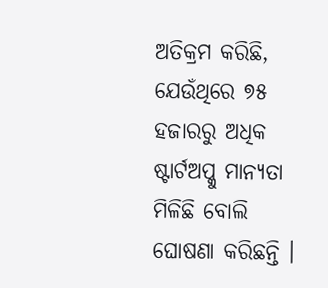ଅତିକ୍ରମ କରିଛି, ଯେଉଁଥିରେ ୭୫ ହଜାରରୁ ଅଧିକ ଷ୍ଟାର୍ଟଅପ୍କୁ ମାନ୍ୟତା ମିଳିଛି ବୋଲି ଘୋଷଣା କରିଛନ୍ତି ।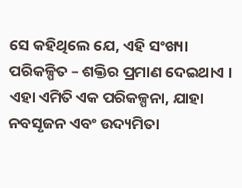ସେ କହିଥିଲେ ଯେ, ଏହି ସଂଖ୍ୟା ପରିକଳ୍ପିତ – ଶକ୍ତିର ପ୍ରମାଣ ଦେଇଥାଏ ।
ଏହା ଏମିତି ଏକ ପରିକଳ୍ପନା, ଯାହା ନବସୃଜନ ଏବଂ ଉଦ୍ୟମିତା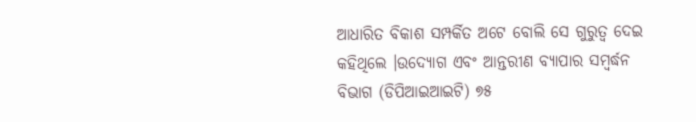ଆଧାରିତ ବିକାଶ ସମ୍ପର୍କିତ ଅଟେ ବୋଲି ସେ ଗୁରୁତ୍ୱ ଦେଇ କହିଥିଲେ ।ଉଦ୍ୟୋଗ ଏବଂ ଆନ୍ତରୀଣ ବ୍ୟାପାର ସମ୍ବର୍ଦ୍ଧନ ବିଭାଗ (ଡିପିଆଇଆଇଟି) ୭୫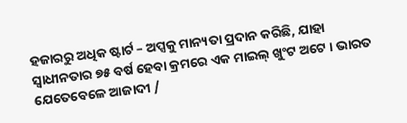ହଜାରରୁ ଅଧିକ ଷ୍ଟାର୍ଟ – ଅପ୍ସକୁ ମାନ୍ୟତା ପ୍ରଦାନ କରିଛି, ଯାହା ସ୍ୱାଧୀନତାର ୭୫ ବର୍ଷ ହେବା କ୍ରମରେ ଏକ ମାଇଲ୍ ଖୁଂଟ ଅଟେ । ଭାରତ ଯେତେବେଳେ ଆଜାଦୀ /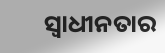ସ୍ୱାଧୀନତାର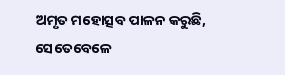ଅମୃତ ମହୋତ୍ସବ ପାଳନ କରୁଛି, ସେତେବେଳେ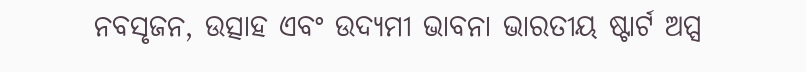ନବସୃଜନ, ଉତ୍ସାହ ଏବଂ ଉଦ୍ୟମୀ ଭାବନା ଭାରତୀୟ ଷ୍ଟାର୍ଟ ଅପ୍ସ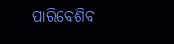ପାରିବେଶିବ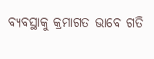ବ୍ୟବସ୍ଥାକୁ କ୍ରମାଗତ ଭାବେ ଗତି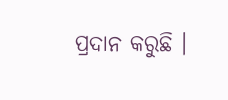ପ୍ରଦାନ କରୁଛି ।